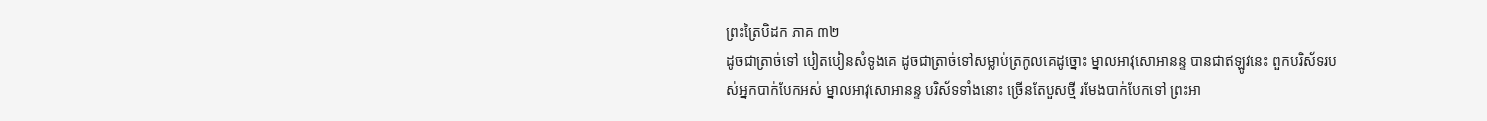ព្រះត្រៃបិដក ភាគ ៣២
ដូចជាត្រាច់ទៅ បៀតបៀនសំទូងគេ ដូចជាត្រាច់ទៅសម្លាប់ត្រកូលគេដូច្នោះ ម្នាលអាវុសោអានន្ទ បានជាឥឡូវនេះ ពួកបរិស័ទរបស់អ្នកបាក់បែកអស់ ម្នាលអាវុសោអានន្ទ បរិស័ទទាំងនោះ ច្រើនតែបួសថ្មី រមែងបាក់បែកទៅ ព្រះអា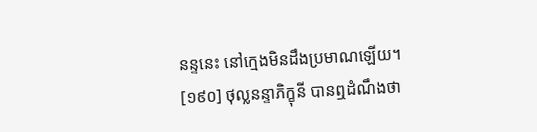នន្ទនេះ នៅក្មេងមិនដឹងប្រមាណឡើយ។
[១៩០] ថុល្លនន្ទាភិក្ខុនី បានឮដំណឹងថា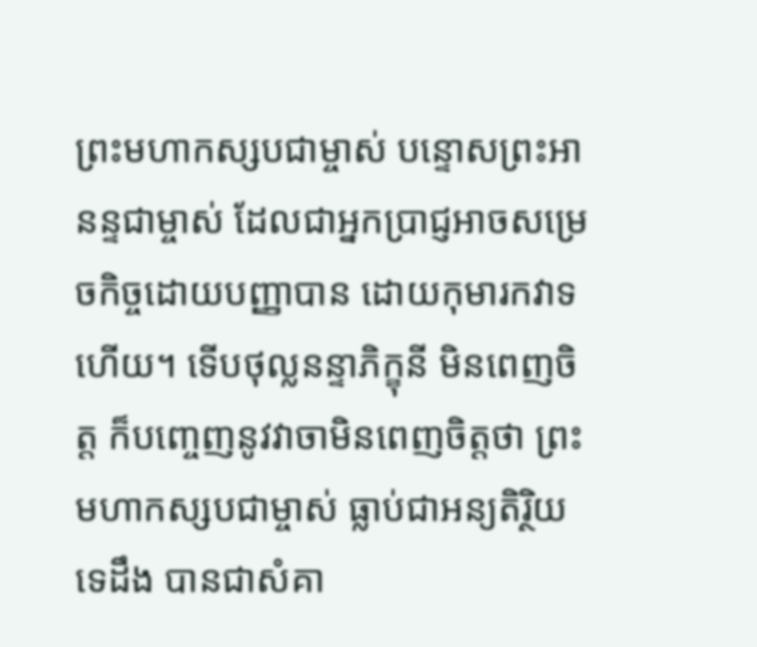ព្រះមហាកស្សបជាម្ចាស់ បន្ទោសព្រះអានន្ទជាម្ចាស់ ដែលជាអ្នកប្រាជ្ញអាចសម្រេចកិច្ចដោយបញ្ញាបាន ដោយកុមារកវាទហើយ។ ទើបថុល្លនន្ទាភិក្ខុនី មិនពេញចិត្ត ក៏បញ្ចេញនូវវាចាមិនពេញចិត្តថា ព្រះមហាកស្សបជាម្ចាស់ ធ្លាប់ជាអន្យតិរ្ថិយទេដឹង បានជាសំគា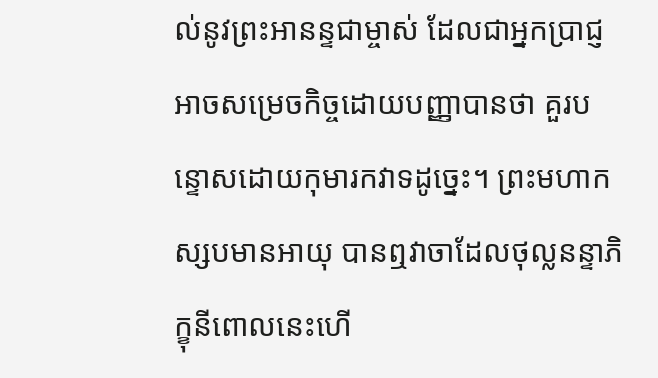ល់នូវព្រះអានន្ទជាម្ចាស់ ដែលជាអ្នកប្រាជ្ញអាចសម្រេចកិច្ចដោយបញ្ញាបានថា គួរបន្ទោសដោយកុមារកវាទដូច្នេះ។ ព្រះមហាកស្សបមានអាយុ បានឮវាចាដែលថុល្លនន្ទាភិក្ខុនីពោលនេះហើ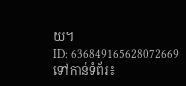យ។
ID: 636849165628072669
ទៅកាន់ទំព័រ៖